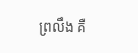ព្រលឹង គឺ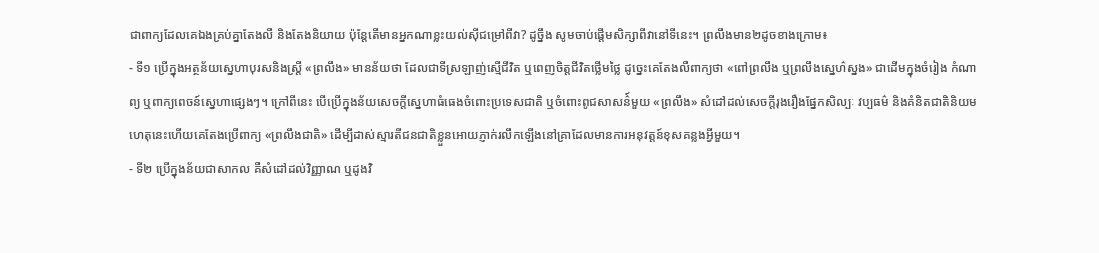ជាពាក្យដែលគេឯងគ្រប់គ្នាតែងលឺ និងតែងនិយាយ ប៉ុន្តែតើមានអ្នកណាខ្លះយល់ស៊ីជម្រៅពីវា? ដូច្នឹង សូមចាប់ផ្តើមសិក្សាពីវានៅទីនេះ។ ព្រលឹងមាន២ដូចខាងក្រោម៖
- ទី១ ប្រើក្នុងអត្ថន័យស្នេហាបុរសនិងស្រ្តី «ព្រលឹង» មានន័យថា ដែលជាទីស្រឡាញ់ស្មើជីវិត ឬពេញចិត្តជីវិតថ្លើមថ្លៃ ដូច្នេះគេតែងលឺពាក្យថា «ពៅព្រលឹង ឬព្រលឹងស្នេហ៌ស្នង» ជាដើមក្នុងចំរៀង កំណាព្យ ឬពាក្យពេចន៍ស្នេហាផ្សេងៗ។ ក្រៅពីនេះ បើប្រើក្នុងន័យសេចក្តីស្នេហាធំធេងចំពោះប្រទេសជាតិ ឬចំពោះពូជសាសន៌៍មួយ «ព្រលឹង» សំដៅដល់សេចក្តីរុងរឿងផ្នែកសិល្បៈ វប្បធម៌ និងគំនិតជាតិនិយម ហេតុនេះហើយគេតែងប្រើពាក្យ «ព្រលឹងជាតិ» ដើម្បីដាស់ស្មារតីជនជាតិខ្លួនអោយភ្ញាក់រលឹកឡើងនៅគ្រាដែលមានការអនុវត្តន៍ខុសគន្លងអ្វីមួយ។
- ទី២ ប្រើក្នុងន័យជាសាកល គឺសំដៅដល់វិញ្ញាណ ឬដូងវិ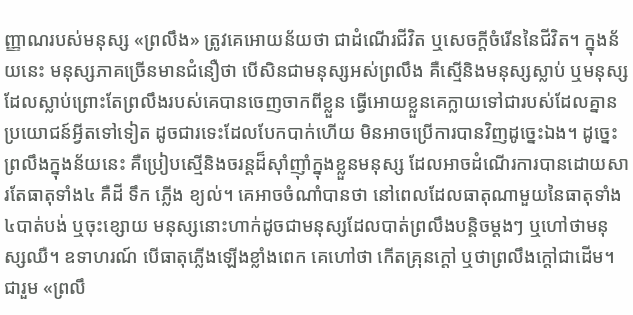ញ្ញាណរបស់មនុស្ស «ព្រលឹង» ត្រូវគេអោយន័យថា ជាដំណើរជីវិត ឬសេចក្តីចំរើននៃជីវិត។ ក្នុងន័យនេះ មនុស្សភាគច្រើនមានជំនឿថា បើសិនជាមនុស្សអស់ព្រលឹង គឺស្មើនិងមនុស្សស្លាប់ ឬមនុស្សដែលស្លាប់ព្រោះតែព្រលឹងរបស់គេបានចេញចាកពីខ្លួន ធ្វើអោយខ្លួនគេក្លាយទៅជារបស់ដែលគ្នានប្រយោជន៍អ្វីតទៅទៀត ដូចជារទេះដែលបែកបាក់ហើយ មិនអាចប្រើការបានវិញដូច្នេះឯង។ ដូច្នេះព្រលឹងក្នុងន័យនេះ គឺប្រៀបស្មើនិងចរន្តដ៏ស៊ាំញ៉ាំក្នុងខ្លួនមនុស្ស ដែលអាចដំណើរការបានដោយសារតែធាតុទាំង៤ គឺដី ទឹក ភ្លើង ខ្យល់។ គេអាចចំណាំបានថា នៅពេលដែលធាតុណាមួយនៃធាតុទាំង៤បាត់បង់ ឬចុះខ្សោយ មនុស្សនោះហាក់ដូចជាមនុស្សដែលបាត់ព្រលឹងបន្តិចម្តងៗ ឬហៅថាមនុស្សឈឺ។ ឧទាហរណ៍ បើធាតុភ្លើងឡើងខ្លាំងពេក គេហៅថា កើតគ្រុនក្តៅ ឬថាព្រលឹងក្តៅជាដើម។
ជារួម «ព្រលឹ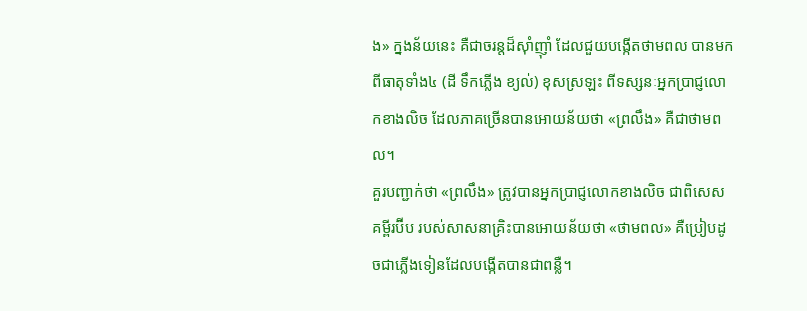ង» ក្នងន័យនេះ គឺជាចរន្តដ៏ស៊ាំញ៉ាំ ដែលជួយបង្កើតថាមពល បានមកពីធាតុទាំង៤ (ដី ទឹកភ្លើង ខ្យល់) ខុសស្រឡះ ពីទស្សនៈអ្នកប្រាជ្ញលោកខាងលិច ដែលភាគច្រើនបានអោយន័យថា «ព្រលឹង» គឺជាថាមពល។
គួរបញ្ជាក់ថា «ព្រលឹង» ត្រូវបានអ្នកប្រាជ្ញលោកខាងលិច ជាពិសេសគម្ពីរប៊ីប របស់សាសនាគ្រិះបានអោយន័យថា «ថាមពល» គឺប្រៀបដូចជាភ្លើងទៀនដែលបង្កើតបានជាពន្លឺ។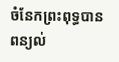ចំនែកព្រះពុទ្ធបានពន្យល់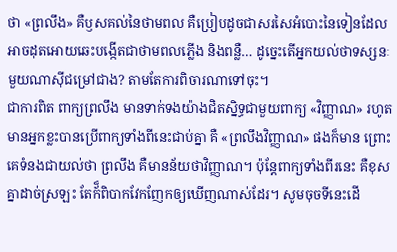ថា «ព្រលឹង» គឺឫសគល់នៃថាមពល គឺប្រៀបដូចជាសរសៃអំបោះនៃទៀនដែលអាចដុតអោយឆេះបង្កើតជាថាមពលភ្លើង និងពន្លឺ… ដូច្នេះតើអ្នកយល់ថាទស្សនៈមួយណាស៊ីជម្រៅជាង? តាមតែការពិចារណាទៅចុះ។
ជាការពិត ពាក្យព្រលឹង មានទាក់ទងយ៉ាងជិតស្និទ្ធជាមួយពាក្យ «វិញ្ញាណ» រហូតមានអ្នកខ្លះបានប្រើពាក្យទាំងពីនេះជាប់គ្នា គឺ «ព្រលឹងវិញ្ញាណ» ផងក៏មាន ព្រោះគេទំនងជាយល់ថា ព្រលឹង គឺមានន័យថាវិញ្ញាណ។ ប៉ុន្តែពាក្យទាំងពីរនេះ គឺខុសគ្នាដាច់ស្រឡះ តែក័៏ពិបាកវែកញែកឲ្យឃើញណាស់ដែរ។ សូមចុចទីនេះដើ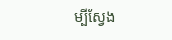ម្បីស្វែង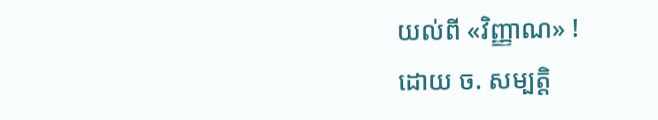យល់ពី «វិញ្ញាណ» !
ដោយ ច. សម្បត្តិ